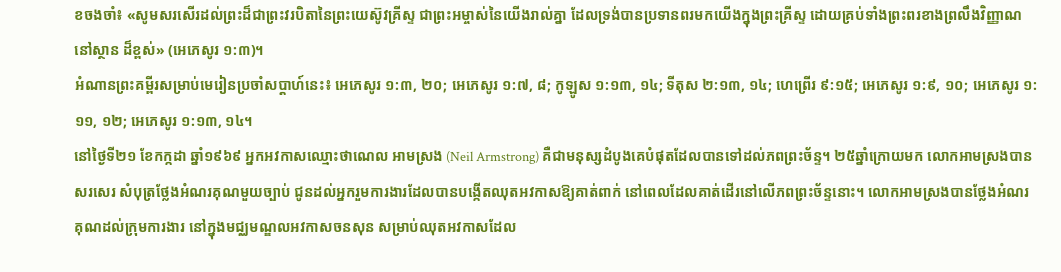ខចងចាំ៖ «សូមសរសើរដល់ព្រះដ៏ជាព្រះវរបិតានៃព្រះយេស៊ូវគ្រីស្ទ ជាព្រះអម្ចាស់នៃយើងរាល់គ្នា ដែលទ្រង់បានប្រទានពរមកយើងក្នុងព្រះគ្រីស្ទ ដោយគ្រប់ទាំងព្រះពរខាងព្រលឹងវិញ្ញាណ នៅស្ថាន ដ៏ខ្ពស់» (អេភេសូរ ១:៣)។
អំណានព្រះគម្ពីរសម្រាប់មេរៀនប្រចាំសប្ដាហ៍នេះ៖ អេភេសូរ ១:៣, ២០; អេភេសូរ ១:៧, ៨; កូឡូស ១:១៣, ១៤; ទីតុស ២:១៣, ១៤; ហេព្រើរ ៩:១៥; អេភេសូរ ១:៩, ១០; អេភេសូរ ១:១១, ១២; អេភេសូរ ១:១៣, ១៤។
នៅថ្ងៃទី២១ ខែកក្កដា ឆ្នាំ១៩៦៩ អ្នកអវកាសឈ្មោះថាណេល អាមស្រង (Neil Armstrong) គឺជាមនុស្សដំបូងគេបំផុតដែលបានទៅដល់ភពព្រះច័ន្ទ។ ២៥ឆ្នាំក្រោយមក លោកអាមស្រងបានសរសេរ សំបុត្រថ្លែងអំណរគុណមួយច្បាប់ ជូនដល់អ្នករួមការងារដែលបានបង្កើតឈុតអវកាសឱ្យគាត់ពាក់ នៅពេលដែលគាត់ដើរនៅលើភពព្រះច័ន្ទនោះ។ លោកអាមស្រងបានថ្លែងអំណរគុណដល់ក្រុមការងារ នៅក្នុងមជ្ឈមណ្ឌលអវកាសចនសុន សម្រាប់ឈុតអវកាសដែល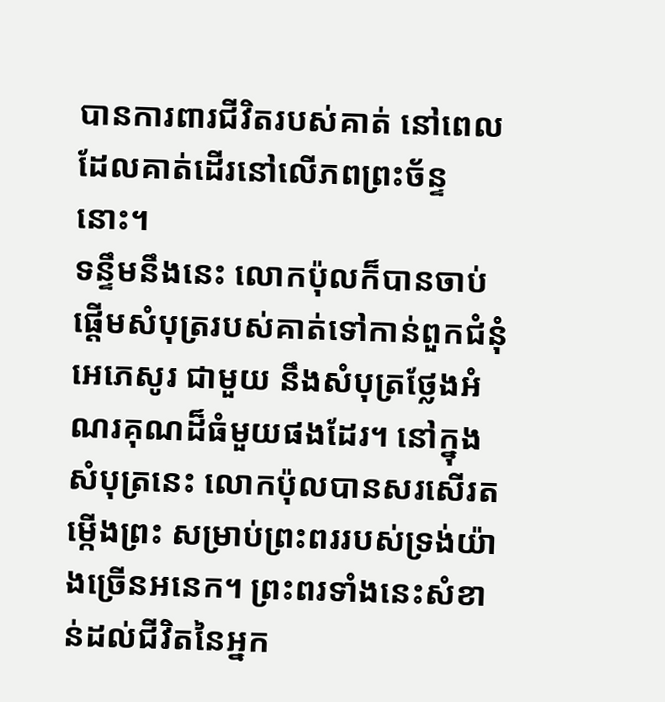បានការពារជីវិតរបស់គាត់ នៅពេល ដែលគាត់ដើរនៅលើភពព្រះច័ន្ទនោះ។
ទន្ទឹមនឹងនេះ លោកប៉ុលក៏បានចាប់ផ្តើមសំបុត្ររបស់គាត់ទៅកាន់ពួកជំនុំអេភេសូរ ជាមួយ នឹងសំបុត្រថ្លែងអំណរគុណដ៏ធំមួយផងដែរ។ នៅក្នុងសំបុត្រនេះ លោកប៉ុលបានសរសើរតម្កើងព្រះ សម្រាប់ព្រះពររបស់ទ្រង់យ៉ាងច្រើនអនេក។ ព្រះពរទាំងនេះសំខាន់ដល់ជីវិតនៃអ្នក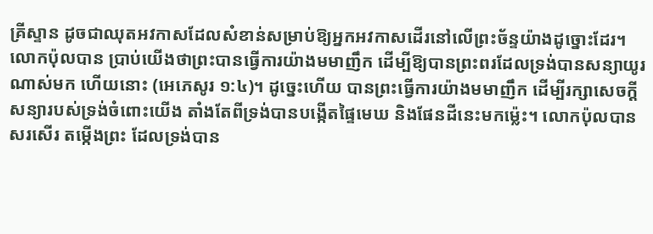គ្រីស្ទាន ដូចជាឈុតអវកាសដែលសំខាន់សម្រាប់ឱ្យអ្នកអវកាសដើរនៅលើព្រះច័ន្ទយ៉ាងដូច្នោះដែរ។ លោកប៉ុលបាន ប្រាប់យើងថាព្រះបានធ្វើការយ៉ាងមមាញឹក ដើម្បីឱ្យបានព្រះពរដែលទ្រង់បានសន្យាយូរណាស់មក ហើយនោះ (អេភេសូរ ១:៤)។ ដូច្នេះហើយ បានព្រះធ្វើការយ៉ាងមមាញឹក ដើម្បីរក្សាសេចក្តីសន្យារបស់ទ្រង់ចំពោះយើង តាំងតែពីទ្រង់បានបង្កើតផ្ទៃមេឃ និងផែនដីនេះមកម្ល៉េះ។ លោកប៉ុលបានសរសើរ តម្កើងព្រះ ដែលទ្រង់បាន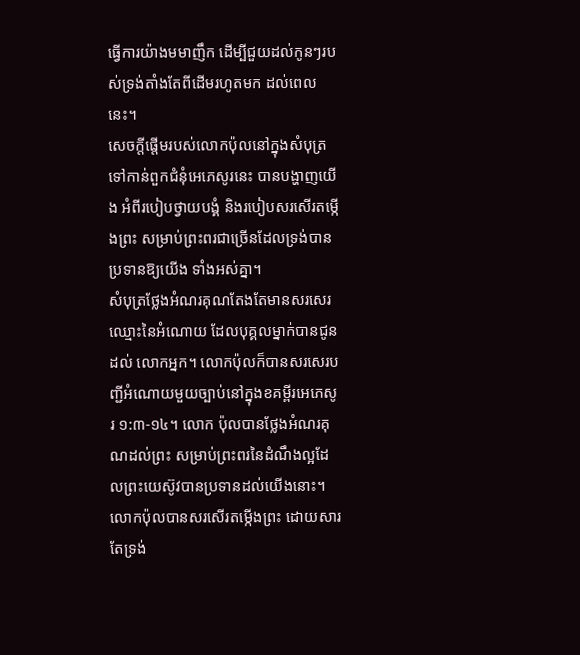ធ្វើការយ៉ាងមមាញឹក ដើម្បីជួយដល់កូនៗរបស់ទ្រង់តាំងតែពីដើមរហូតមក ដល់ពេលនេះ។
សេចក្តីផ្តើមរបស់លោកប៉ុលនៅក្នុងសំបុត្រទៅកាន់ពួកជំនុំអេភេសូរនេះ បានបង្ហាញយើង អំពីរបៀបថ្វាយបង្គំ និងរបៀបសរសើរតម្កើងព្រះ សម្រាប់ព្រះពរជាច្រើនដែលទ្រង់បានប្រទានឱ្យយើង ទាំងអស់គ្នា។
សំបុត្រថ្លែងអំណរគុណតែងតែមានសរសេរឈ្មោះនៃអំណោយ ដែលបុគ្គលម្នាក់បានជូនដល់ លោកអ្នក។ លោកប៉ុលក៏បានសរសេរបញ្ជីអំណោយមួយច្បាប់នៅក្នុងខគម្ពីរអេភេសូរ ១:៣-១៤។ លោក ប៉ុលបានថ្លែងអំណរគុណដល់ព្រះ សម្រាប់ព្រះពរនៃដំណឹងល្អដែលព្រះយេស៊ូវបានប្រទានដល់យើងនោះ។
លោកប៉ុលបានសរសើរតម្កើងព្រះ ដោយសារតែទ្រង់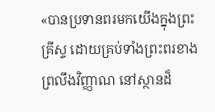«បានប្រទានពរមកយើងក្នុងព្រះគ្រីស្ទ ដោយគ្រប់ទាំងព្រះពរខាងព្រលឹងវិញ្ញាណ នៅស្ថានដ៏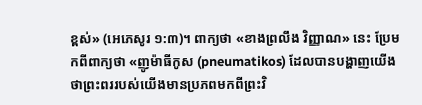ខ្ពស់» (អេភេសូរ ១:៣)។ ពាក្យថា «ខាងព្រលឹង វិញ្ញាណ» នេះ ប្រែមកពីពាក្យថា «ញូម៉ាធីកូស (pneumatikos) ដែលបានបង្ហាញយើងថាព្រះពររបស់យើងមានប្រភពមកពីព្រះវិ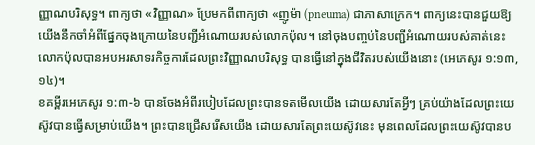ញ្ញាណបរិសុទ្ធ។ ពាក្យថា «វិញ្ញាណ» ប្រែមកពីពាក្យថា «ញូម៉ា (pneuma) ជាភាសាក្រេក។ ពាក្យនេះបានជួយឱ្យយើងនឹកចាំអំពីផ្នែកចុងក្រោយនៃបញ្ជីអំណោយរបស់លោកប៉ុល។ នៅចុងបញ្ចប់នៃបញ្ជីអំណោយរបស់គាត់នេះ លោកប៉ុលបានអបអរសាទរកិច្ចការដែលព្រះវិញ្ញាណបរិសុទ្ធ បានធ្វើនៅក្នុងជីវិតរបស់យើងនោះ (អេភេសូរ ១:១៣, ១៤)។
ខគម្ពីរអេភេសូរ ១:៣-៦ បានចែងអំពីរបៀបដែលព្រះបានទតមើលយើង ដោយសារតែអ្វីៗ គ្រប់យ៉ាងដែលព្រះយេស៊ូវបានធ្វើសម្រាប់យើង។ ព្រះបានជ្រើសរើសយើង ដោយសារតែព្រះយេស៊ូវនេះ មុនពេលដែលព្រះយេស៊ូវបានប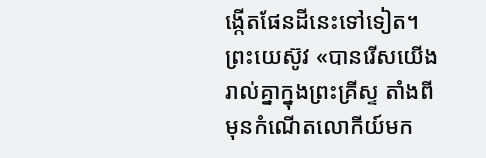ង្កើតផែនដីនេះទៅទៀត។ ព្រះយេស៊ូវ «បានរើសយើងរាល់គ្នាក្នុងព្រះគ្រីស្ទ តាំងពីមុនកំណើតលោកីយ៍មក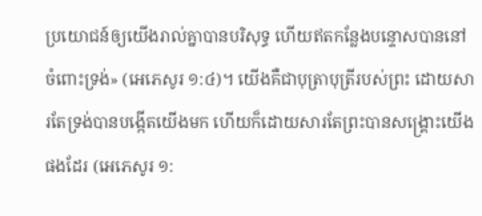ប្រយោជន៍ឲ្យយើងរាល់គ្នាបានបរិសុទ្ធ ហើយឥតកន្លែងបន្ទោសបាននៅ ចំពោះទ្រង់» (អេភេសូរ ១:៤)។ យើងគឺជាបុត្រាបុត្រីរបស់ព្រះ ដោយសារតែទ្រង់បានបង្កើតយើងមក ហើយក៏ដោយសារតែព្រះបានសង្គ្រោះយើងផងដែរ (អេភេសូរ ១: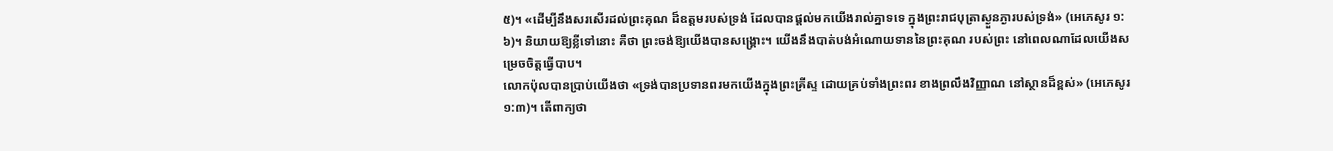៥)។ «ដើម្បីនឹងសរសើរដល់ព្រះគុណ ដ៏ឧត្តមរបស់ទ្រង់ ដែលបានផ្តល់មកយើងរាល់គ្នាទទេ ក្នុងព្រះរាជបុត្រាស្ងួនភ្ងារបស់ទ្រង់» (អេភេសូរ ១: ៦)។ និយាយឱ្យខ្លីទៅនោះ គឺថា ព្រះចង់ឱ្យយើងបានសង្គ្រោះ។ យើងនឹងបាត់បង់អំណោយទាននៃព្រះគុណ របស់ព្រះ នៅពេលណាដែលយើងសម្រេចចិត្តធ្វើបាប។
លោកប៉ុលបានប្រាប់យើងថា «ទ្រង់បានប្រទានពរមកយើងក្នុងព្រះគ្រីស្ទ ដោយគ្រប់ទាំងព្រះពរ ខាងព្រលឹងវិញ្ញាណ នៅស្ថានដ៏ខ្ពស់» (អេភេសូរ ១:៣)។ តើពាក្យថា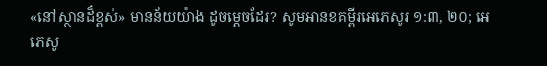«នៅស្ថានដ៏ខ្ពស់» មានន័យយ៉ាង ដូចម្តេចដែរ? សូមអានខគម្ពីរអេភេសូរ ១:៣, ២០; អេភេសូ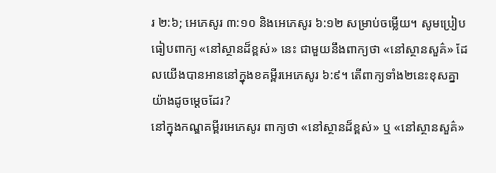រ ២:៦; អេភេសូរ ៣:១០ និងអេភេសូរ ៦:១២ សម្រាប់ចម្លើយ។ សូមប្រៀបធៀបពាក្យ «នៅស្ថានដ៏ខ្ពស់» នេះ ជាមួយនឹងពាក្យថា «នៅស្ថានសួគ៌» ដែលយើងបានអាននៅក្នុងខគម្ពីរអេភេសូរ ៦:៩។ តើពាក្យទាំង២នេះខុសគ្នាយ៉ាងដូចម្តេចដែរ?
នៅក្នុងកណ្ឌគម្ពីរអេភេសូរ ពាក្យថា «នៅស្ថានដ៏ខ្ពស់» ឬ «នៅស្ថានសួគ៌»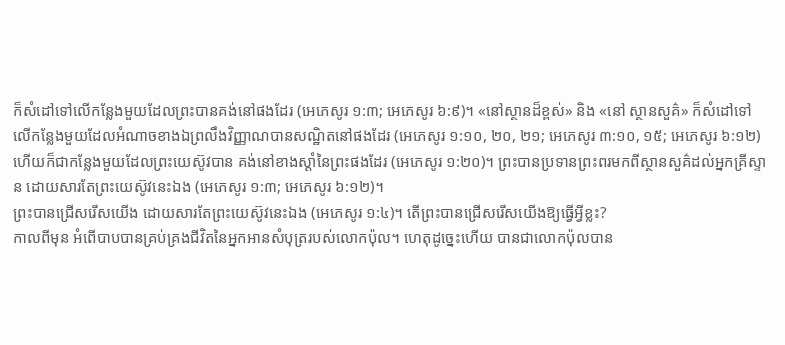ក៏សំដៅទៅលើកន្លែងមួយដែលព្រះបានគង់នៅផងដែរ (អេភេសូរ ១:៣; អេភេសូរ ៦:៩)។ «នៅស្ថានដ៏ខ្ពស់» និង «នៅ ស្ថានសួគ៌» ក៏សំដៅទៅលើកន្លែងមួយដែលអំណាចខាងឯព្រលឹងវិញ្ញាណបានសណ្ឋិតនៅផងដែរ (អេភេសូរ ១:១០, ២០, ២១; អេភេសូរ ៣:១០, ១៥; អេភេសូរ ៦:១២) ហើយក៏ជាកន្លែងមួយដែលព្រះយេស៊ូវបាន គង់នៅខាងស្តាំនៃព្រះផងដែរ (អេភេសូរ ១:២០)។ ព្រះបានប្រទានព្រះពរមកពីស្ថានសួគ៌ដល់អ្នកគ្រីស្ទាន ដោយសារតែព្រះយេស៊ូវនេះឯង (អេភេសូរ ១:៣; អេភេសូរ ៦:១២)។
ព្រះបានជ្រើសរើសយើង ដោយសារតែព្រះយេស៊ូវនេះឯង (អេភេសូរ ១:៤)។ តើព្រះបានជ្រើសរើសយើងឱ្យធ្វើអ្វីខ្លះ?
កាលពីមុន អំពើបាបបានគ្រប់គ្រងជីវិតនៃអ្នកអានសំបុត្ររបស់លោកប៉ុល។ ហេតុដូច្នេះហើយ បានជាលោកប៉ុលបាន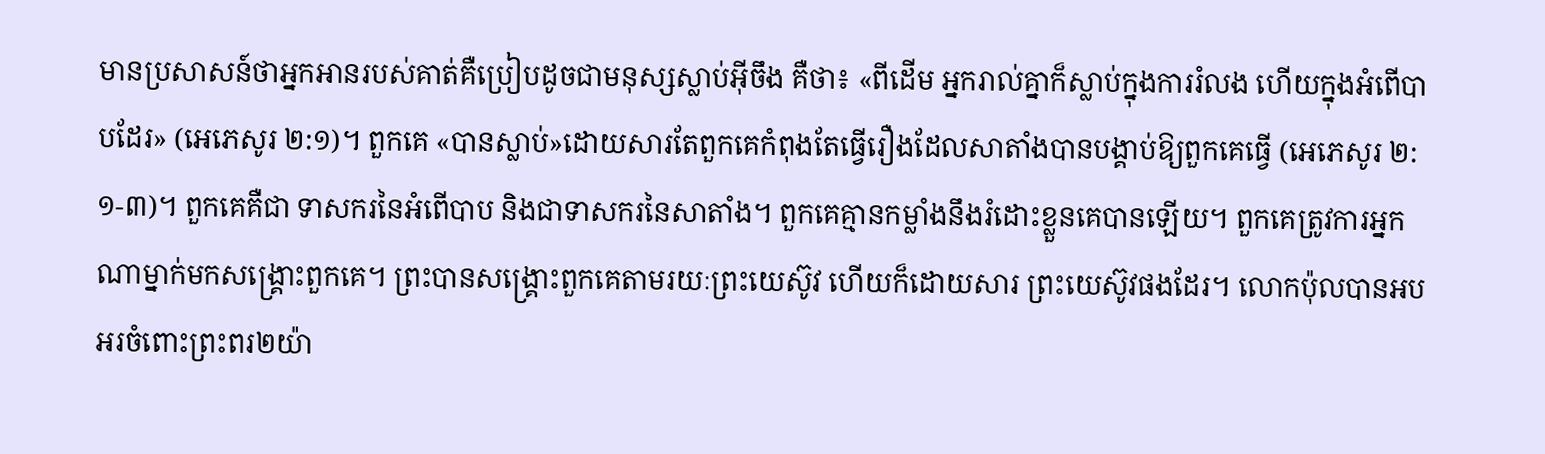មានប្រសាសន៍ថាអ្នកអានរបស់គាត់គឺប្រៀបដូចជាមនុស្សស្លាប់អ៊ីចឹង គឺថា៖ «ពីដើម អ្នករាល់គ្នាក៏ស្លាប់ក្នុងការរំលង ហើយក្នុងអំពើបាបដែរ» (អេភេសូរ ២:១)។ ពួកគេ «បានស្លាប់»ដោយសារតែពួកគេកំពុងតែធ្វើរឿងដែលសាតាំងបានបង្គាប់ឱ្យពួកគេធ្វើ (អេភេសូរ ២:១-៣)។ ពួកគេគឺជា ទាសករនៃអំពើបាប និងជាទាសករនៃសាតាំង។ ពួកគេគ្មានកម្លាំងនឹងរំដោះខ្លួនគេបានឡើយ។ ពួកគេត្រូវការអ្នកណាម្នាក់មកសង្គ្រោះពួកគេ។ ព្រះបានសង្គ្រោះពួកគេតាមរយៈព្រះយេស៊ូវ ហើយក៏ដោយសារ ព្រះយេស៊ូវផងដែរ។ លោកប៉ុលបានអបអរចំពោះព្រះពរ២យ៉ា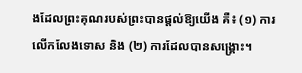ងដែលព្រះគុណរបស់ព្រះបានផ្តល់ឱ្យយើង គឺ៖ (១) ការលើកលែងទោស និង (២) ការដែលបានសង្គ្រោះ។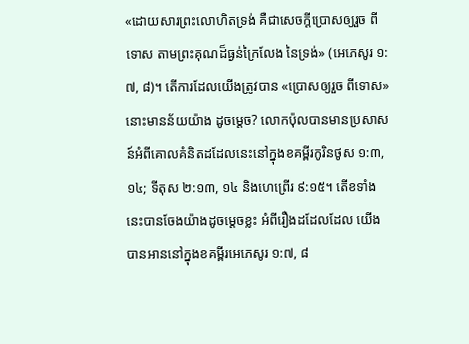«ដោយសារព្រះលោហិតទ្រង់ គឺជាសេចក្តីប្រោសឲ្យរួច ពីទោស តាមព្រះគុណដ៏ធ្ងន់ក្រៃលែង នៃទ្រង់» (អេភេសូរ ១:៧, ៨)។ តើការដែលយើងត្រូវបាន «ប្រោសឲ្យរួច ពីទោស» នោះមានន័យយ៉ាង ដូចម្តេច? លោកប៉ុលបានមានប្រសាសន៍អំពីគោលគំនិតដដែលនេះនៅក្នុងខគម្ពីរកូរិនថូស ១:៣, ១៤; ទីតុស ២:១៣, ១៤ និងហេព្រើរ ៩:១៥។ តើខទាំងនេះបានចែងយ៉ាងដូចម្តេចខ្លះ អំពីរឿងដដែលដែល យើងបានអាននៅក្នុងខគម្ពីរអេភេសូរ ១:៧, ៨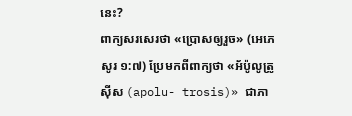នេះ?
ពាក្យសរសេរថា «ប្រោសឲ្យរួច» (អេភេសូរ ១:៧) ប្រែមកពីពាក្យថា «អ័ប៉ូលូត្រូស៊ីស (apolu- trosis)» ជាភា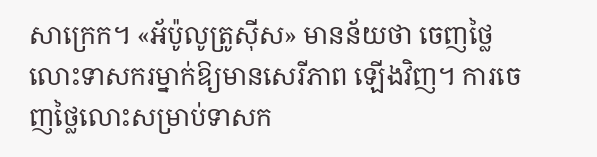សាក្រេក។ «អ័ប៉ូលូត្រូស៊ីស» មានន័យថា ចេញថ្លៃលោះទាសករម្នាក់ឱ្យមានសេរីភាព ឡើងវិញ។ ការចេញថ្លៃលោះសម្រាប់ទាសក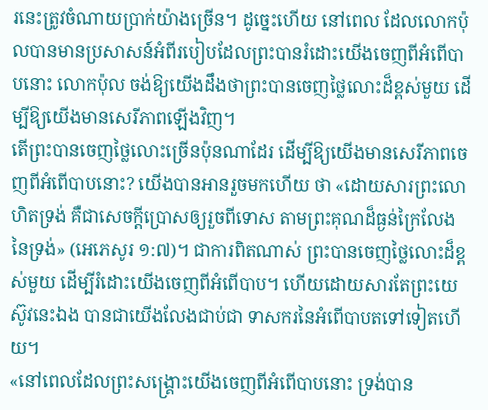រនេះត្រូវចំណាយប្រាក់យ៉ាងច្រើន។ ដូច្នេះហើយ នៅពេល ដែលលោកប៉ុលបានមានប្រសាសន៍អំពីរបៀបដែលព្រះបានរំដោះយើងចេញពីអំពើបាបនោះ លោកប៉ុល ចង់ឱ្យយើងដឹងថាព្រះបានចេញថ្លៃលោះដ៏ខ្ពស់មួយ ដើម្បីឱ្យយើងមានសេរីភាពឡើងវិញ។
តើព្រះបានចេញថ្លៃលោះច្រើនប៉ុនណាដែរ ដើម្បីឱ្យយើងមានសេរីភាពចេញពីអំពើបាបនោះ? យើងបានអានរួចមកហើយ ថា «ដោយសារព្រះលោហិតទ្រង់ គឺជាសេចក្តីប្រោសឲ្យរួចពីទោស តាមព្រះគុណដ៏ធ្ងន់ក្រៃលែងនៃទ្រង់» (អេភេសូរ ១:៧)។ ជាការពិតណាស់ ព្រះបានចេញថ្លៃលោះដ៏ខ្ពស់មួយ ដើម្បីរំដោះយើងចេញពីអំពើបាប។ ហើយដោយសារតែព្រះយេស៊ូវនេះឯង បានជាយើងលែងជាប់ជា ទាសករនៃអំពើបាបតទៅទៀតហើយ។
«នៅពេលដែលព្រះសង្គ្រោះយើងចេញពីអំពើបាបនោះ ទ្រង់បាន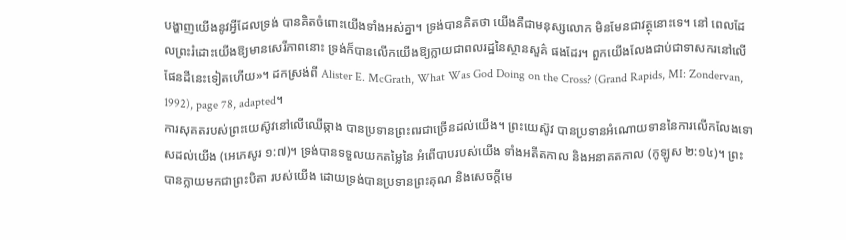បង្ហាញយើងនូវអ្វីដែលទ្រង់ បានគិតចំពោះយើងទាំងអស់គ្នា។ ទ្រង់បានគិតថា យើងគឺជាមនុស្សលោក មិនមែនជាវត្ថុនោះទេ។ នៅ ពេលដែលព្រះរំដោះយើងឱ្យមានសេរីភាពនោះ ទ្រង់ក៏បានលើកយើងឱ្យក្លាយជាពលរដ្ឋនៃស្ថានសួគ៌ ផងដែរ។ ពួកយើងលែងជាប់ជាទាសករនៅលើផែនដីនេះទៀតហើយ»។ ដកស្រង់ពី Alister E. McGrath, What Was God Doing on the Cross? (Grand Rapids, MI: Zondervan, 1992), page 78, adapted។
ការសុគតរបស់ព្រះយេស៊ូវនៅលើឈើឆ្កាង បានប្រទានព្រះពរជាច្រើនដល់យើង។ ព្រះយេស៊ូវ បានប្រទានអំណោយទាននៃការលើកលែងទោសដល់យើង (អេភេសូរ ១:៧)។ ទ្រង់បានទទួលយកតម្លៃនៃ អំពើបាបរបស់យើង ទាំងអតីតកាល និងអនាគតកាល (កូឡូស ២:១៤)។ ព្រះបានក្លាយមកជាព្រះបិតា របស់យើង ដោយទ្រង់បានប្រទានព្រះគុណ និងសេចក្តីមេ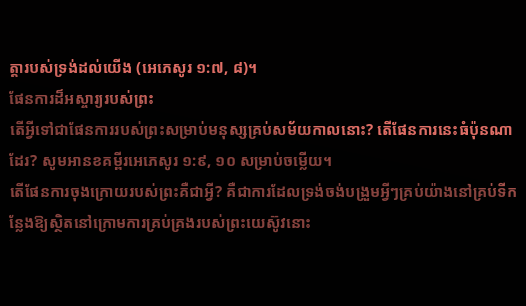ត្តារបស់ទ្រង់ដល់យើង (អេភេសូរ ១:៧, ៨)។
ផែនការដ៏អស្ចារ្យរបស់ព្រះ
តើអ្វីទៅជាផែនការរបស់ព្រះសម្រាប់មនុស្សគ្រប់សម័យកាលនោះ? តើផែនការនេះធំប៉ុនណា ដែរ? សូមអានខគម្ពីរអេភេសូរ ១:៩, ១០ សម្រាប់ចម្លើយ។
តើផែនការចុងក្រោយរបស់ព្រះគឺជាអ្វី? គឺជាការដែលទ្រង់ចង់បង្រួមអ្វីៗគ្រប់យ៉ាងនៅគ្រប់ទីកន្លែងឱ្យស្ថិតនៅក្រោមការគ្រប់គ្រងរបស់ព្រះយេស៊ូវនោះ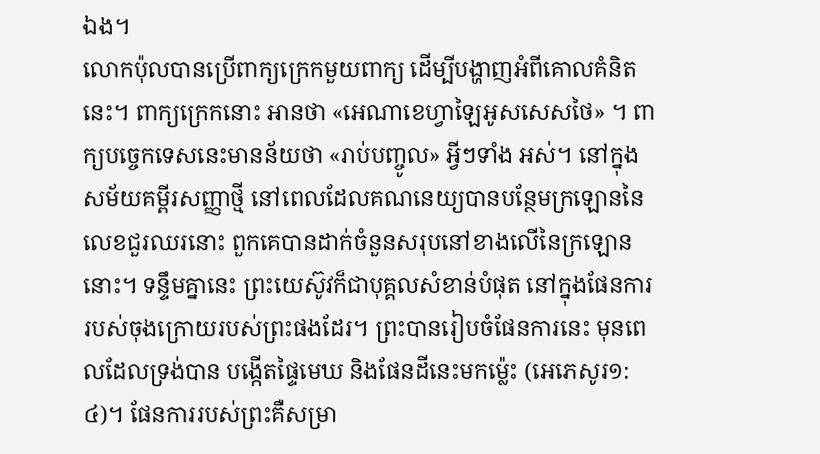ឯង។
លោកប៉ុលបានប្រើពាក្យក្រេកមួយពាក្យ ដើម្បីបង្ហាញអំពីគោលគំនិតនេះ។ ពាក្យក្រេកនោះ អានថា «អេណាខេហ្វាឡៃអូសសេសថៃ» ។ ពាក្យបច្ចេកទេសនេះមានន័យថា «រាប់បញ្ចូល» អ្វីៗទាំង អស់។ នៅក្នុងសម័យគម្ពីរសញ្ញាថ្មី នៅពេលដែលគណនេយ្យបានបន្ថែមក្រឡោននៃលេខជួរឈរនោះ ពួកគេបានដាក់ចំនួនសរុបនៅខាងលើនៃក្រឡោននោះ។ ទន្ទឹមគ្នានេះ ព្រះយេស៊ូវក៏ជាបុគ្គលសំខាន់បំផុត នៅក្នុងផែនការរបស់ចុងក្រោយរបស់ព្រះផងដែរ។ ព្រះបានរៀបចំផែនការនេះ មុនពេលដែលទ្រង់បាន បង្កើតផ្ទៃមេឃ និងផែនដីនេះមកម្ល៉េះ (អេភេសូរ១:៤)។ ផែនការរបស់ព្រះគឺសម្រា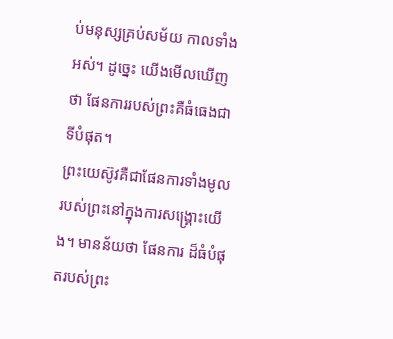ប់មនុស្សគ្រប់សម័យ កាលទាំងអស់។ ដូច្នេះ យើងមើលឃើញថា ផែនការរបស់ព្រះគឺធំធេងជាទីបំផុត។
ព្រះយេស៊ូវគឺជាផែនការទាំងមូលរបស់ព្រះនៅក្នុងការសង្គ្រោះយើង។ មានន័យថា ផែនការ ដ៏ធំបំផុតរបស់ព្រះ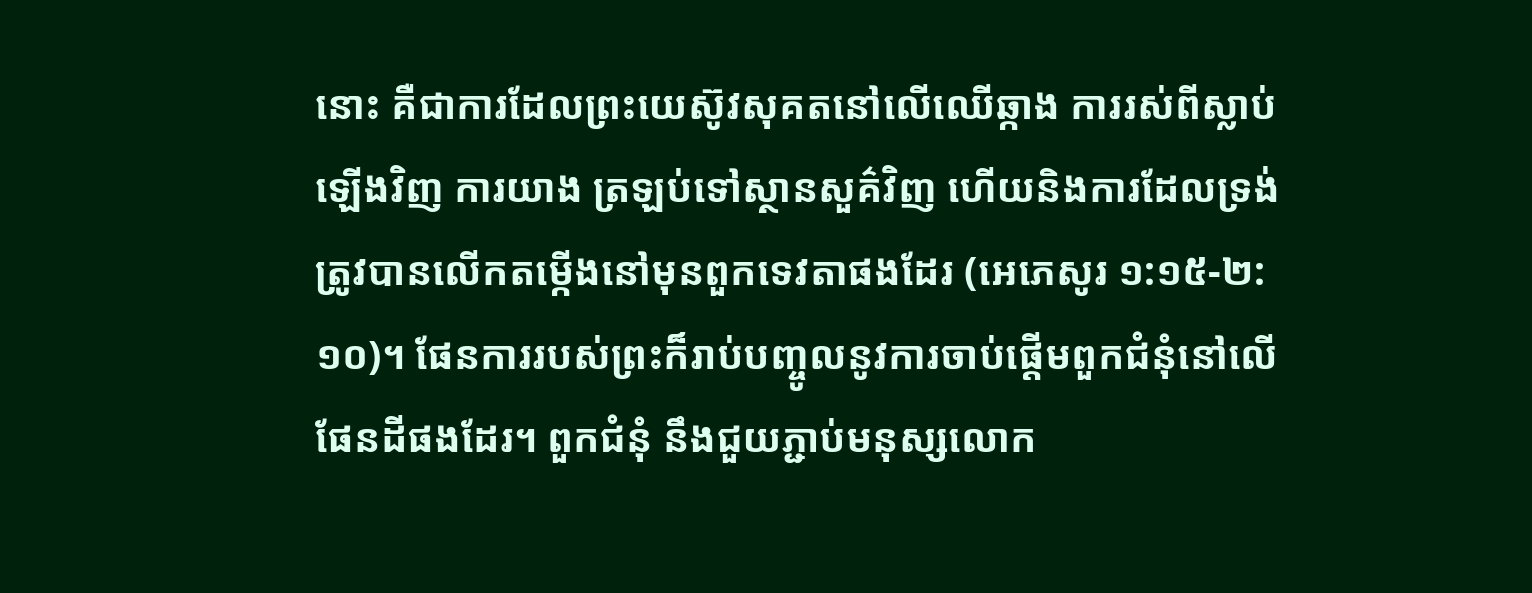នោះ គឺជាការដែលព្រះយេស៊ូវសុគតនៅលើឈើឆ្កាង ការរស់ពីស្លាប់ឡើងវិញ ការយាង ត្រឡប់ទៅស្ថានសួគ៌វិញ ហើយនិងការដែលទ្រង់ត្រូវបានលើកតម្កើងនៅមុនពួកទេវតាផងដែរ (អេភេសូរ ១:១៥-២:១០)។ ផែនការរបស់ព្រះក៏រាប់បញ្ចូលនូវការចាប់ផ្តើមពួកជំនុំនៅលើផែនដីផងដែរ។ ពួកជំនុំ នឹងជួយភ្ជាប់មនុស្សលោក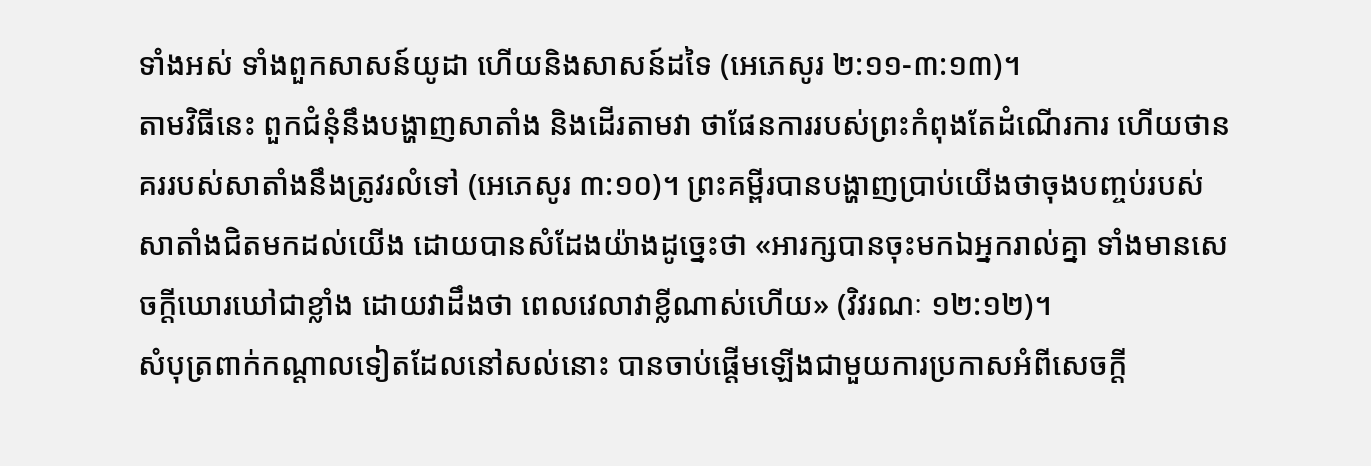ទាំងអស់ ទាំងពួកសាសន៍យូដា ហើយនិងសាសន៍ដទៃ (អេភេសូរ ២:១១-៣:១៣)។
តាមវិធីនេះ ពួកជំនុំនឹងបង្ហាញសាតាំង និងដើរតាមវា ថាផែនការរបស់ព្រះកំពុងតែដំណើរការ ហើយថានគររបស់សាតាំងនឹងត្រូវរលំទៅ (អេភេសូរ ៣:១០)។ ព្រះគម្ពីរបានបង្ហាញប្រាប់យើងថាចុងបញ្ចប់របស់សាតាំងជិតមកដល់យើង ដោយបានសំដែងយ៉ាងដូច្នេះថា «អារក្សបានចុះមកឯអ្នករាល់គ្នា ទាំងមានសេចក្តីឃោរឃៅជាខ្លាំង ដោយវាដឹងថា ពេលវេលាវាខ្លីណាស់ហើយ» (វិវរណៈ ១២:១២)។
សំបុត្រពាក់កណ្តាលទៀតដែលនៅសល់នោះ បានចាប់ផ្តើមឡើងជាមួយការប្រកាសអំពីសេចក្តី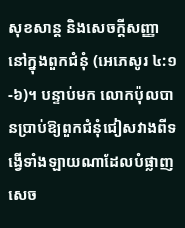សុខសាន្ត និងសេចក្តីសញ្ញានៅក្នុងពួកជំនុំ (អេភេសូរ ៤:១-៦)។ បន្ទាប់មក លោកប៉ុលបានប្រាប់ឱ្យពួកជំនុំជៀសវាងពីទង្វើទាំងឡាយណាដែលបំផ្លាញសេច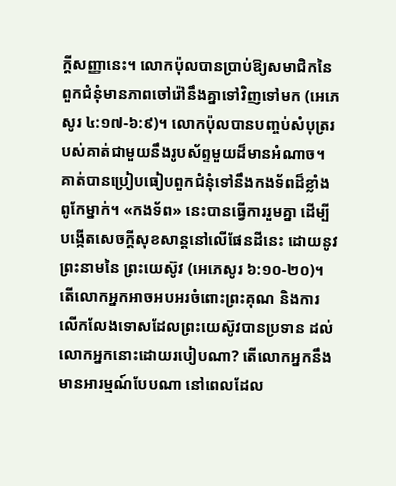ក្តីសញ្ញានេះ។ លោកប៉ុលបានប្រាប់ឱ្យសមាជិកនៃពួកជំនុំមានភាពចៅរ៉ៅនឹងគ្នាទៅវិញទៅមក (អេភេសូរ ៤:១៧-៦:៩)។ លោកប៉ុលបានបញ្ចប់សំបុត្ររបស់គាត់ជាមួយនឹងរូបស័ព្ទមួយដ៏មានអំណាច។ គាត់បានប្រៀបធៀបពួកជំនុំទៅនឹងកងទ័ពដ៏ខ្លាំងពូកែម្នាក់។ «កងទ័ព» នេះបានធ្វើការរួមគ្នា ដើម្បីបង្កើតសេចក្តីសុខសាន្តនៅលើផែនដីនេះ ដោយនូវព្រះនាមនៃ ព្រះយេស៊ូវ (អេភេសូរ ៦:១០-២០)។
តើលោកអ្នកអាចអបអរចំពោះព្រះគុណ និងការលើកលែងទោសដែលព្រះយេស៊ូវបានប្រទាន ដល់លោកអ្នកនោះដោយរបៀបណា? តើលោកអ្នកនឹងមានអារម្មណ៍បែបណា នៅពេលដែល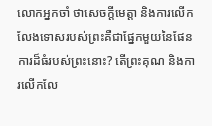លោកអ្នកចាំ ថាសេចក្តីមេត្តា និងការលើកលែងទោសរបស់ព្រះគឺជាផ្នែកមួយនៃផែនការដ៏ធំរបស់ព្រះនោះ? តើព្រះគុណ និងការលើកលែ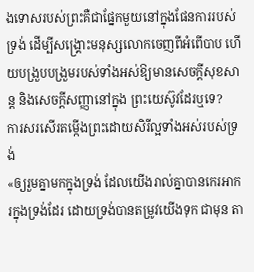ងទោសរបស់ព្រះគឺជាផ្នែកមួយនៅក្នុងផែនការរបស់ទ្រង់ ដើម្បីសង្គ្រោះមនុស្សលោកចេញពីអំពើបាប ហើយបង្រួបបង្រួមរបស់ទាំងអស់ឱ្យមានសេចក្តីសុខសាន្ត និងសេចក្តីសញ្ញានៅក្នុង ព្រះយេស៊ូវដែរឬទេ?
ការសរសើរតម្កើងព្រះដោយសិរីល្អទាំងអស់របស់ទ្រង់
«ឲ្យរួមគ្នាមកក្នុងទ្រង់ ដែលយើងរាល់គ្នាបានកេរអាករក្នុងទ្រង់ដែរ ដោយទ្រង់បានតម្រូវយើងទុក ជាមុន តា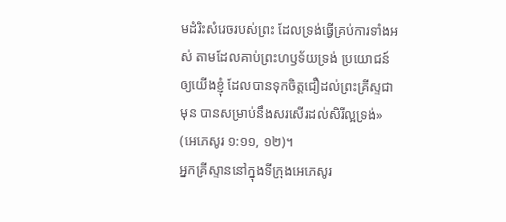មដំរិះសំរេចរបស់ព្រះ ដែលទ្រង់ធ្វើគ្រប់ការទាំងអស់ តាមដែលគាប់ព្រះហឫទ័យទ្រង់ ប្រយោជន៍ ឲ្យយើងខ្ញុំ ដែលបានទុកចិត្តជឿដល់ព្រះគ្រីស្ទជាមុន បានសម្រាប់នឹងសរសើរដល់សិរីល្អទ្រង់» (អេភេសូរ ១:១១, ១២)។
អ្នកគ្រីស្ទាននៅក្នុងទីក្រុងអេភេសូរ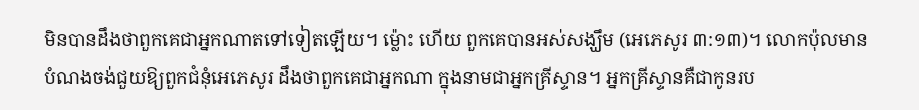មិនបានដឹងថាពួកគេជាអ្នកណាតទៅទៀតឡើយ។ ម្ល៉ោះ ហើយ ពួកគេបានអស់សង្ឃឹម (អេភេសូរ ៣:១៣)។ លោកប៉ុលមានបំណងចង់ជួយឱ្យពួកជំនុំអេភេសូរ ដឹងថាពួកគេជាអ្នកណា ក្នុងនាមជាអ្នកគ្រីស្ទាន។ អ្នកគ្រីស្ទានគឺជាកូនរប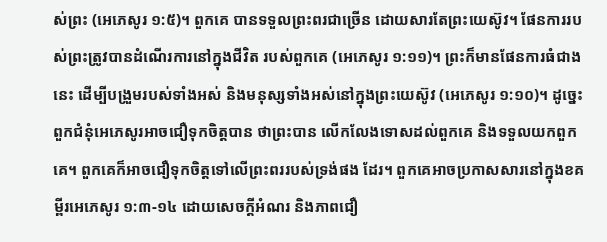ស់ព្រះ (អេភេសូរ ១:៥)។ ពួកគេ បានទទួលព្រះពរជាច្រើន ដោយសារតែព្រះយេស៊ូវ។ ផែនការរបស់ព្រះត្រូវបានដំណើរការនៅក្នុងជីវិត របស់ពួកគេ (អេភេសូរ ១:១១)។ ព្រះក៏មានផែនការធំជាងនេះ ដើម្បីបង្រួមរបស់ទាំងអស់ និងមនុស្សទាំងអស់នៅក្នុងព្រះយេស៊ូវ (អេភេសូរ ១:១០)។ ដូច្នេះ ពួកជំនុំអេភេសូរអាចជឿទុកចិត្តបាន ថាព្រះបាន លើកលែងទោសដល់ពួកគេ និងទទួលយកពួកគេ។ ពួកគេក៏អាចជឿទុកចិត្តទៅលើព្រះពររបស់ទ្រង់ផង ដែរ។ ពួកគេអាចប្រកាសសារនៅក្នុងខគម្ពីរអេភេសូរ ១:៣-១៤ ដោយសេចក្តីអំណរ និងភាពជឿ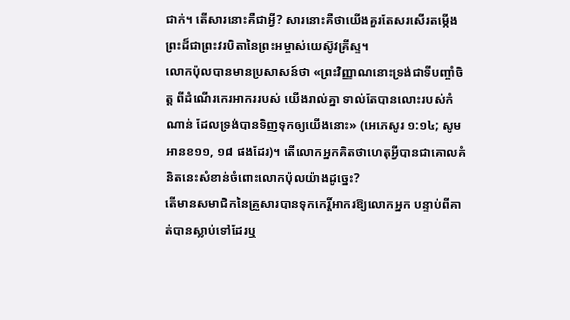ជាក់។ តើសារនោះគឺជាអ្វី? សារនោះគឺថាយើងគួរតែសរសើរតម្កើងព្រះដ៏ជាព្រះវរបិតានៃព្រះអម្ចាស់យេស៊ូវគ្រីស្ទ។
លោកប៉ុលបានមានប្រសាសន៍ថា «ព្រះវិញ្ញាណនោះទ្រង់ជាទីបញ្ចាំចិត្ត ពីដំណើរកេរអាកររបស់ យើងរាល់គ្នា ទាល់តែបានលោះរបស់កំណាន់ ដែលទ្រង់បានទិញទុកឲ្យយើងនោះ» (អេភេសូរ ១:១៤; សូមអានខ១១, ១៨ ផងដែរ)។ តើលោកអ្នកគិតថាហេតុអ្វីបានជាគោលគំនិតនេះសំខាន់ចំពោះលោកប៉ុលយ៉ាងដូច្នេះ?
តើមានសមាជិកនៃគ្រួសារបានទុកកេរ្តិ៍អាករឱ្យលោកអ្នក បន្ទាប់ពីគាត់បានស្លាប់ទៅដែរឬ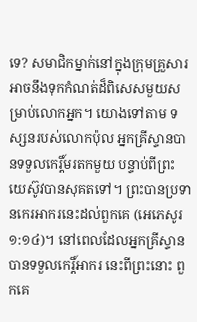ទេ? សមាជិកម្នាក់នៅក្នុងក្រុមគ្រួសារអាចនឹងទុកកំណត់ដ៏ពិសេសមួយសម្រាប់លោកអ្នក។ យោងទៅតាម ទស្សនរបស់លោកប៉ុល អ្នកគ្រីស្ទានបានទទួលកេរ្តិ៍មរតកមួយ បន្ទាប់ពីព្រះយេស៊ូវបានសុគតទៅ។ ព្រះបានប្រទានកេរអាករនេះដល់ពួកគេ (អេភេសូរ ១:១៤)។ នៅពេលដែលអ្នកគ្រីស្ទានបានទទួលកេរ្តិ៍អាករ នេះពីព្រះនោះ ពួកគេ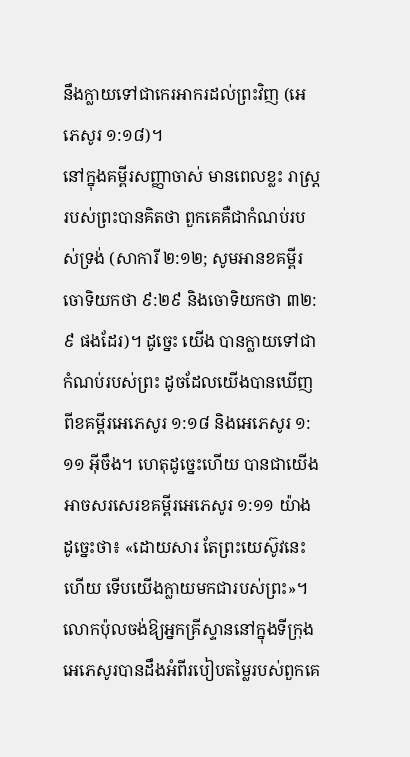នឹងក្លាយទៅជាកេរអាករដល់ព្រះវិញ (អេភេសូរ ១:១៨)។
នៅក្នុងគម្ពីរសញ្ញាចាស់ មានពេលខ្លះ រាស្ត្ររបស់ព្រះបានគិតថា ពួកគេគឺជាកំណប់របស់ទ្រង់ (សាការី ២:១២; សូមអានខគម្ពីរចោទិយកថា ៩:២៩ និងចោទិយកថា ៣២:៩ ផងដែរ)។ ដូច្នេះ យើង បានក្លាយទៅជាកំណប់របស់ព្រះ ដូចដែលយើងបានឃើញពីខគម្ពីរអេភេសូរ ១:១៨ និងអេភេសូរ ១:១១ អ៊ីចឹង។ ហេតុដូច្នេះហើយ បានជាយើងអាចសរសេរខគម្ពីរអេភេសូរ ១:១១ យ៉ាងដូច្នេះថា៖ «ដោយសារ តែព្រះយេស៊ូវនេះហើយ ទើបយើងក្លាយមកជារបស់ព្រះ»។ លោកប៉ុលចង់ឱ្យអ្នកគ្រីស្ទាននៅក្នុងទីក្រុង អេភេសូរបានដឹងអំពីរបៀបតម្លៃរបស់ពួកគេ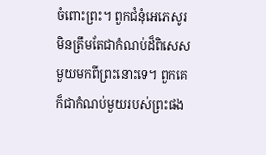ចំពោះព្រះ។ ពួកជំនុំអេភេសូរមិនត្រឹមតែជាកំណប់ដ៏ពិសេស មួយមកពីព្រះនោះទេ។ ពួកគេក៏ជាកំណប់មួយរបស់ព្រះផង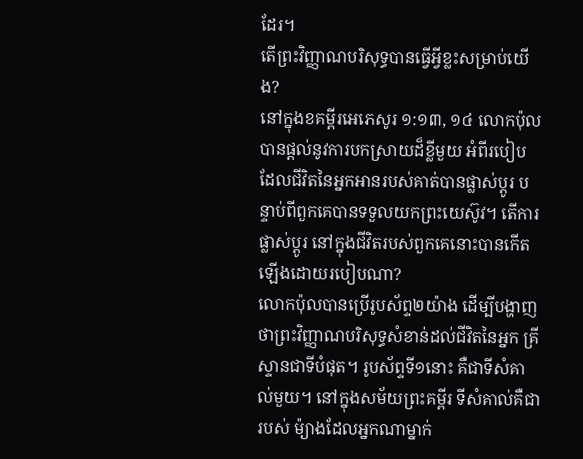ដែរ។
តើព្រះវិញ្ញាណបរិសុទ្ធបានធ្វើអ្វីខ្លះសម្រាប់យើង?
នៅក្នុងខគម្ពីរអេភេសូរ ១:១៣, ១៤ លោកប៉ុលបានផ្តល់នូវការបកស្រាយដ៏ខ្លីមួយ អំពីរបៀប ដែលជីវិតនៃអ្នកអានរបស់គាត់បានផ្លាស់ប្តូរ បន្ទាប់ពីពួកគេបានទទួលយកព្រះយេស៊ូវ។ តើការផ្លាស់ប្តូរ នៅក្នុងជីវិតរបស់ពួកគេនោះបានកើតឡើងដោយរបៀបណា?
លោកប៉ុលបានប្រើរូបស័ព្ទ២យ៉ាង ដើម្បីបង្ហាញថាព្រះវិញ្ញាណបរិសុទ្ធសំខាន់ដល់ជីវិតនៃអ្នក គ្រីស្ទានជាទីបំផុត។ រូបស័ព្ទទី១នោះ គឺជាទីសំគាល់មួយ។ នៅក្នុងសម័យព្រះគម្ពីរ ទីសំគាល់គឺជារបស់ ម៉្យាងដែលអ្នកណាម្នាក់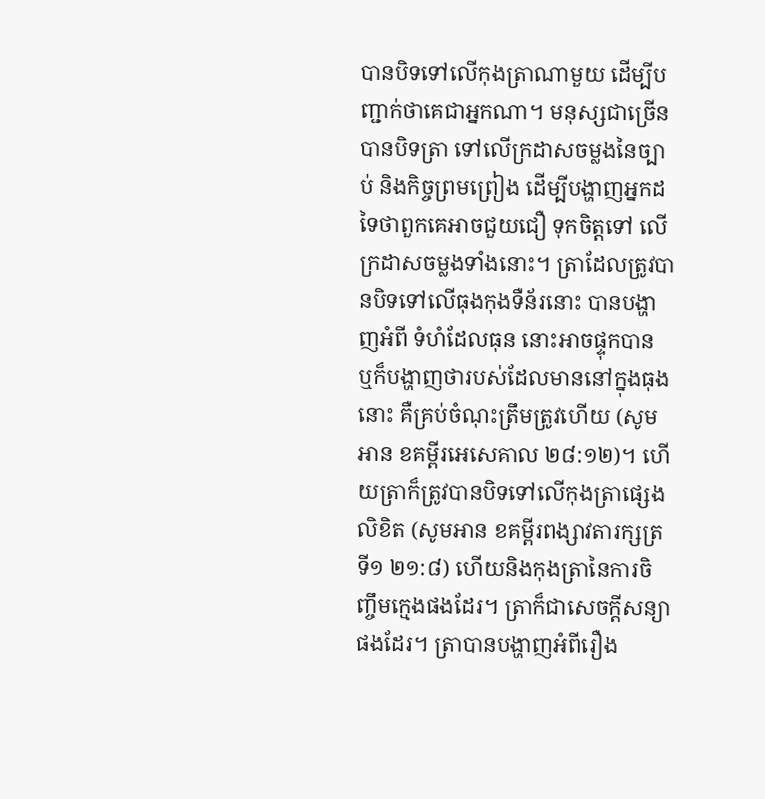បានបិទទៅលើកុងត្រាណាមួយ ដើម្បីបញ្ជាក់ថាគេជាអ្នកណា។ មនុស្សជាច្រើន បានបិទត្រា ទៅលើក្រដាសចម្លងនៃច្បាប់ និងកិច្ចព្រមព្រៀង ដើម្បីបង្ហាញអ្នកដទៃថាពួកគេអាចជួយជឿ ទុកចិត្តទៅ លើក្រដាសចម្លងទាំងនោះ។ ត្រាដែលត្រូវបានបិទទៅលើធុងកុងទឺន័រនោះ បានបង្ហាញអំពី ទំហំដែលធុន នោះអាចផ្ទុកបាន ឬក៏បង្ហាញថារបស់ដែលមាននៅក្នុងធុងនោះ គឺគ្រប់ចំណុះត្រឹមត្រូវហើយ (សូមអាន ខគម្ពីរអេសេគាល ២៨:១២)។ ហើយត្រាក៏ត្រូវបានបិទទៅលើកុងត្រាផ្សេង លិខិត (សូមអាន ខគម្ពីរពង្សាវតារក្សត្រទី១ ២១:៨) ហើយនិងកុងត្រានៃការចិញ្ចឹមក្មេងផងដែរ។ ត្រាក៏ជាសេចក្តីសន្យា ផងដែរ។ ត្រាបានបង្ហាញអំពីរឿង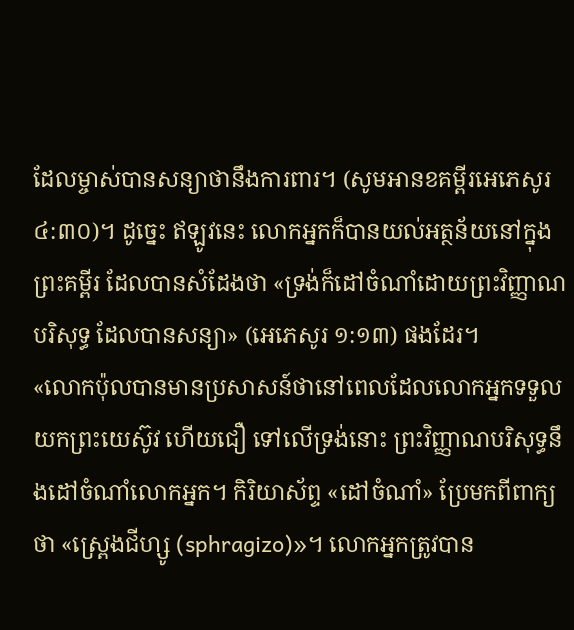ដែលម្ចាស់បានសន្យាថានឹងការពារ។ (សូមអានខគម្ពីរអេភេសូរ ៤:៣០)។ ដូច្នេះ ឥឡូវនេះ លោកអ្នកក៏បានយល់អត្ថន័យនៅក្នុងព្រះគម្ពីរ ដែលបានសំដែងថា «ទ្រង់ក៏ដៅចំណាំដោយព្រះវិញ្ញាណបរិសុទ្ធ ដែលបានសន្យា» (អេភេសូរ ១:១៣) ផងដែរ។
«លោកប៉ុលបានមានប្រសាសន៍ថានៅពេលដែលលោកអ្នកទទួលយកព្រះយេស៊ូវ ហើយជឿ ទៅលើទ្រង់នោះ ព្រះវិញ្ញាណបរិសុទ្ធនឹងដៅចំណាំលោកអ្នក។ កិរិយាស័ព្ទ «ដៅចំណាំ» ប្រែមកពីពាក្យ ថា «ស្ព្រេងជីហ្សូ (sphragizo)»។ លោកអ្នកត្រូវបាន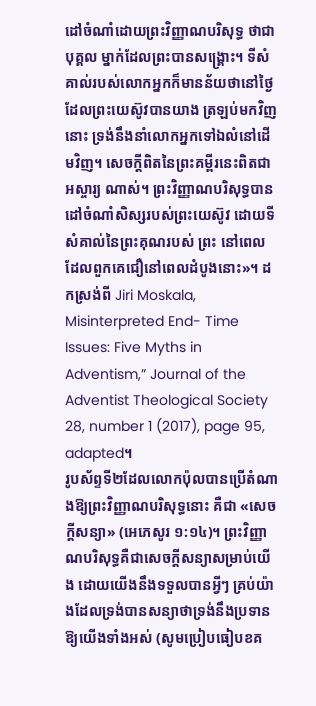ដៅចំណាំដោយព្រះវិញ្ញាណបរិសុទ្ធ ថាជាបុគ្គល ម្នាក់ដែលព្រះបានសង្គ្រោះ។ ទីសំគាល់របស់លោកអ្នកក៏មានន័យថានៅថ្ងៃដែលព្រះយេស៊ូវបានយាង ត្រឡប់មកវិញនោះ ទ្រង់នឹងនាំលោកអ្នកទៅឯលំនៅដើមវិញ។ សេចក្តីពិតនៃព្រះគម្ពីរនេះពិតជាអស្ចារ្យ ណាស់។ ព្រះវិញ្ញាណបរិសុទ្ធបានដៅចំណាំសិស្សរបស់ព្រះយេស៊ូវ ដោយទីសំគាល់នៃព្រះគុណរបស់ ព្រះ នៅពេលដែលពួកគេជឿនៅពេលដំបូងនោះ»។ ដកស្រង់ពី Jiri Moskala, Misinterpreted End- Time Issues: Five Myths in Adventism,” Journal of the Adventist Theological Society 28, number 1 (2017), page 95, adapted។
រូបស័ព្ទទី២ដែលលោកប៉ុលបានប្រើតំណាងឱ្យព្រះវិញ្ញាណបរិសុទ្ធនោះ គឺជា «សេចក្តីសន្យា» (អេភេសូរ ១:១៤)។ ព្រះវិញ្ញាណបរិសុទ្ធគឺជាសេចក្តីសន្យាសម្រាប់យើង ដោយយើងនឹងទទួលបានអ្វីៗ គ្រប់យ៉ាងដែលទ្រង់បានសន្យាថាទ្រង់នឹងប្រទានឱ្យយើងទាំងអស់ (សូមប្រៀបធៀបខគ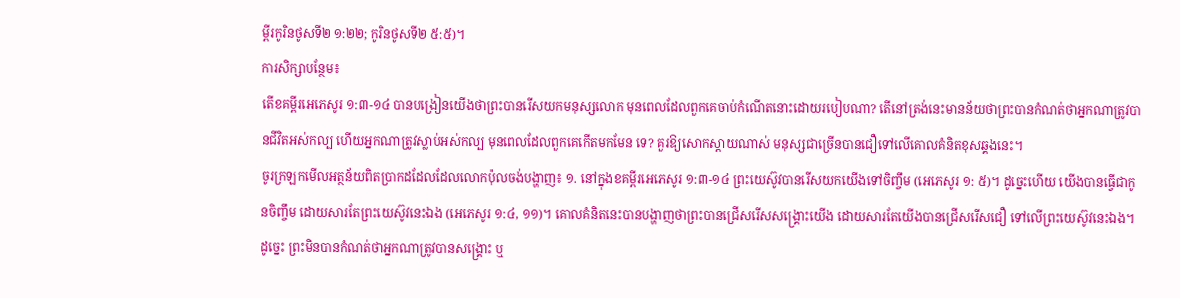ម្ពីរកូរិនថូសទី២ ១:២២; កូរិនថូសទី២ ៥:៥)។
ការសិក្សាបន្ថែម៖
តើខគម្ពីរអេភេសូរ ១:៣-១៤ បានបង្រៀនយើងថាព្រះបានរើសយកមនុស្សលោក មុនពេលដែលពួកគេចាប់កំណើតនោះដោយរបៀបណា? តើនៅត្រង់នេះមានន័យថាព្រះបានកំណត់ថាអ្នកណាត្រូវបានជីវិតអស់កល្ប ហើយអ្នកណាត្រូវស្លាប់អស់កល្ប មុនពេលដែលពួកគេកើតមកមែន ទេ? គួរឱ្យសោកស្តាយណាស់ មនុស្សជាច្រើនបានជឿទៅលើគោលគំនិតខុសឆ្គងនេះ។
ចូរក្រឡកមើលអត្ថន័យពិតប្រាកដដែលដែលលោកប៉ុលចង់បង្ហាញ៖ ១. នៅក្នុងខគម្ពីរអេភេសូរ ១:៣-១៤ ព្រះយេស៊ូវបានរើសយកយើងទៅចិញ្ចឹម (អេភេសូរ ១: ៥)។ ដូច្នេះហើយ យើងបានធ្វើជាកូនចិញ្ចឹម ដោយសារតែព្រះយេស៊ូវនេះឯង (អេភេសូរ ១:៤, ១១)។ គោលគំនិតនេះបានបង្ហាញថាព្រះបានជ្រើសរើសសង្គ្រោះយើង ដោយសារតែយើងបានជ្រើសរើសជឿ ទៅលើព្រះយេស៊ូវនេះឯង។ ដូច្នេះ ព្រះមិនបានកំណត់ថាអ្នកណាត្រូវបានសង្គ្រោះ ឬ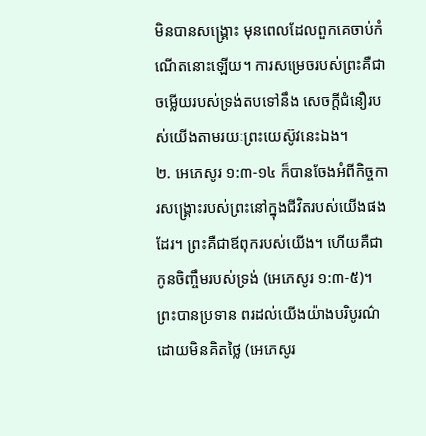មិនបានសង្គ្រោះ មុនពេលដែលពួកគេចាប់កំណើតនោះឡើយ។ ការសម្រេចរបស់ព្រះគឺជាចម្លើយរបស់ទ្រង់តបទៅនឹង សេចក្តីជំនឿរបស់យើងតាមរយៈព្រះយេស៊ូវនេះឯង។
២. អេភេសូរ ១:៣-១៤ ក៏បានចែងអំពីកិច្ចការសង្គ្រោះរបស់ព្រះនៅក្នុងជីវិតរបស់យើងផងដែរ។ ព្រះគឺជាឪពុករបស់យើង។ ហើយគឺជាកូនចិញ្ចឹមរបស់ទ្រង់ (អេភេសូរ ១:៣-៥)។ ព្រះបានប្រទាន ពរដល់យើងយ៉ាងបរិបូរណ៌ ដោយមិនគិតថ្លៃ (អេភេសូរ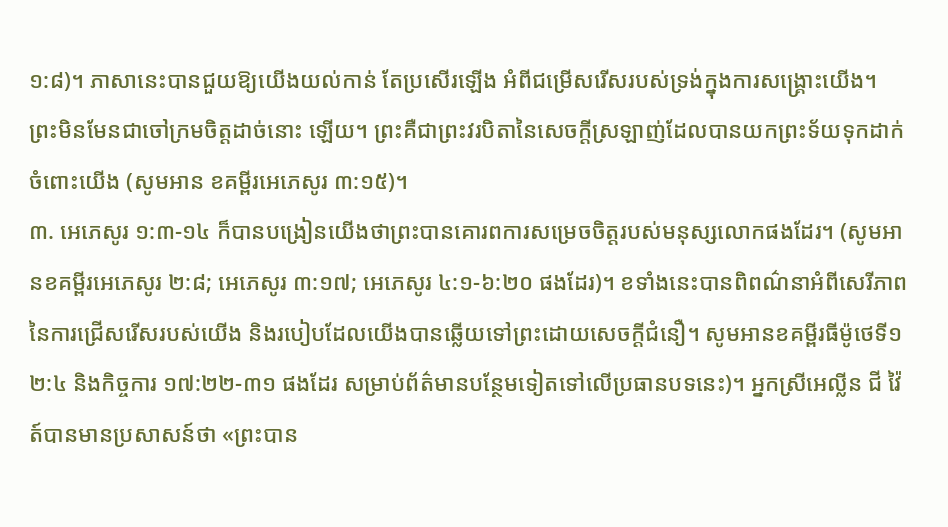១:៨)។ ភាសានេះបានជួយឱ្យយើងយល់កាន់ តែប្រសើរឡើង អំពីជម្រើសរើសរបស់ទ្រង់ក្នុងការសង្គ្រោះយើង។ ព្រះមិនមែនជាចៅក្រមចិត្តដាច់នោះ ឡើយ។ ព្រះគឺជាព្រះវរបិតានៃសេចក្តីស្រឡាញ់ដែលបានយកព្រះទ័យទុកដាក់ចំពោះយើង (សូមអាន ខគម្ពីរអេភេសូរ ៣:១៥)។
៣. អេភេសូរ ១:៣-១៤ ក៏បានបង្រៀនយើងថាព្រះបានគោរពការសម្រេចចិត្តរបស់មនុស្សលោកផងដែរ។ (សូមអានខគម្ពីរអេភេសូរ ២:៨; អេភេសូរ ៣:១៧; អេភេសូរ ៤:១-៦:២០ ផងដែរ)។ ខទាំងនេះបានពិពណ៌នាអំពីសេរីភាពនៃការជ្រើសរើសរបស់យើង និងរបៀបដែលយើងបានឆ្លើយទៅព្រះដោយសេចក្តីជំនឿ។ សូមអានខគម្ពីរធីម៉ូថេទី១ ២:៤ និងកិច្ចការ ១៧:២២-៣១ ផងដែរ សម្រាប់ព័ត៌មានបន្ថែមទៀតទៅលើប្រធានបទនេះ)។ អ្នកស្រីអេល្លីន ជី វ៉ៃត៍បានមានប្រសាសន៍ថា «ព្រះបាន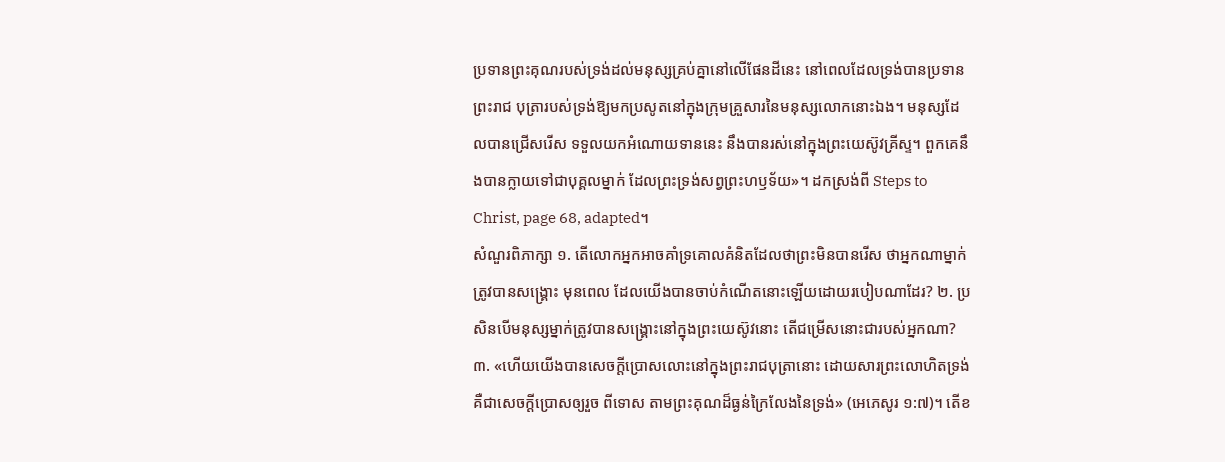ប្រទានព្រះគុណរបស់ទ្រង់ដល់មនុស្សគ្រប់គ្នានៅលើផែនដីនេះ នៅពេលដែលទ្រង់បានប្រទានព្រះរាជ បុត្រារបស់ទ្រង់ឱ្យមកប្រសូតនៅក្នុងក្រុមគ្រួសារនៃមនុស្សលោកនោះឯង។ មនុស្សដែលបានជ្រើសរើស ទទួលយកអំណោយទាននេះ នឹងបានរស់នៅក្នុងព្រះយេស៊ូវគ្រីស្ទ។ ពួកគេនឹងបានក្លាយទៅជាបុគ្គលម្នាក់ ដែលព្រះទ្រង់សព្វព្រះហឫទ័យ»។ ដកស្រង់ពី Steps to Christ, page 68, adapted។
សំណួរពិភាក្សា ១. តើលោកអ្នកអាចគាំទ្រគោលគំនិតដែលថាព្រះមិនបានរើស ថាអ្នកណាម្នាក់ត្រូវបានសង្គ្រោះ មុនពេល ដែលយើងបានចាប់កំណើតនោះឡើយដោយរបៀបណាដែរ? ២. ប្រសិនបើមនុស្សម្នាក់ត្រូវបានសង្គ្រោះនៅក្នុងព្រះយេស៊ូវនោះ តើជម្រើសនោះជារបស់អ្នកណា? ៣. «ហើយយើងបានសេចក្តីប្រោសលោះនៅក្នុងព្រះរាជបុត្រានោះ ដោយសារព្រះលោហិតទ្រង់ គឺជាសេចក្តីប្រោសឲ្យរួច ពីទោស តាមព្រះគុណដ៏ធ្ងន់ក្រៃលែងនៃទ្រង់» (អេភេសូរ ១:៧)។ តើខ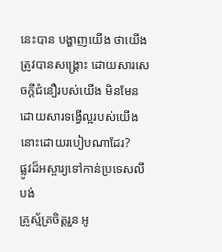នេះបាន បង្ហាញយើង ថាយើងត្រូវបានសង្គ្រោះ ដោយសារសេចក្តីជំនឿរបស់យើង មិនមែនដោយសារទង្វើល្អរបស់យើងនោះដោយរបៀបណាដែរ?
ផ្លូវដ៏អស្ចារ្យទៅកាន់ប្រទេសលីបង់
គ្រូស្ម័គ្រចិត្តរួន អូ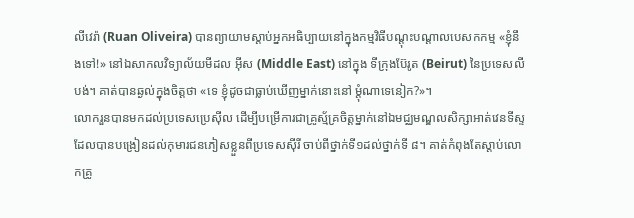លីវេរ៉ា (Ruan Oliveira) បានព្យាយាមស្តាប់អ្នកអធិប្បាយនៅក្នុងកម្មវិធីបណ្តុះបណ្តាលបេសកកម្ម «ខ្ញុំនឹងទៅ!» នៅឯសាកលវិទ្យាល័យមីដល អ៊ីស (Middle East) នៅក្នុង ទីក្រុងប៊ែរូត (Beirut) នៃប្រទេសលីបង់។ គាត់បានឆ្ងល់ក្នុងចិត្តថា «ទេ ខ្ញុំដូចជាធ្លាប់ឃើញម្នាក់នោះនៅ ម្តុំណាទេនៀក?»។
លោករួនបានមកដល់ប្រទេសប្រេស៊ីល ដើម្បីបម្រើការជាគ្រូស្ម័គ្រចិត្តម្នាក់នៅឯមជ្ឈមណ្ឌលសិក្សាអាត់វេនទីស្ទ ដែលបានបង្រៀនដល់កុមារជនភៀសខ្លួនពីប្រទេសស៊ីរី ចាប់ពីថ្នាក់ទី១ដល់ថ្នាក់ទី ៨។ គាត់កំពុងតែស្តាប់លោកគ្រូ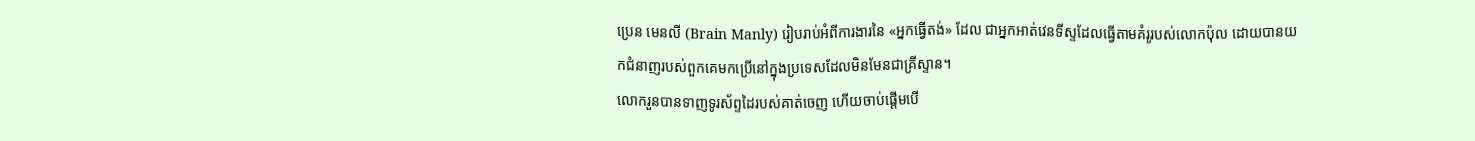ប្រេន មេនលី (Brain Manly) រៀបរាប់អំពីការងារនៃ «អ្នកធ្វើតង់» ដែល ជាអ្នកអាត់វេនទីស្ទដែលធ្វើតាមគំរូរបស់លោកប៉ុល ដោយបានយកជំនាញរបស់ពួកគេមកប្រើនៅក្នុងប្រទេសដែលមិនមែនជាគ្រីស្ទាន។
លោករួនបានទាញទូរស័ព្ទដៃរបស់គាត់ចេញ ហើយចាប់ផ្តើមបើ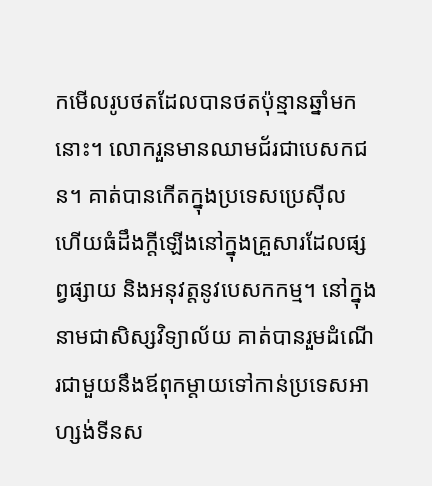កមើលរូបថតដែលបានថតប៉ុន្មានឆ្នាំមកនោះ។ លោករួនមានឈាមជ័រជាបេសកជន។ គាត់បានកើតក្នុងប្រទេសប្រេស៊ីល ហើយធំដឹងក្តីឡើងនៅក្នុងគ្រួសារដែលផ្សព្វផ្សាយ និងអនុវត្តនូវបេសកកម្ម។ នៅក្នុងនាមជាសិស្សវិទ្យាល័យ គាត់បានរួមដំណើរជាមួយនឹងឪពុកម្តាយទៅកាន់ប្រទេសអាហ្សង់ទីនស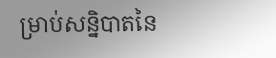ម្រាប់សន្និបាតនៃ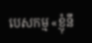បេសកម្ម «ខ្ញុំនឹ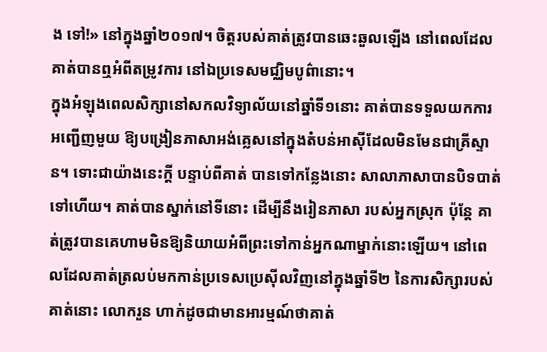ង ទៅ!» នៅក្នុងឆ្នាំ២០១៧។ ចិត្តរបស់គាត់ត្រូវបានឆេះឆួលឡើង នៅពេលដែលគាត់បានឮអំពីតម្រូវការ នៅឯប្រទេសមជ្ឈិមបូព៌ានោះ។
ក្នុងអំឡុងពេលសិក្សានៅសកលវិទ្យាល័យនៅឆ្នាំទី១នោះ គាត់បានទទួលយកការអញ្ជើញមួយ ឱ្យបង្រៀនភាសាអង់គ្លេសនៅក្នុងតំបន់អាស៊ីដែលមិនមែនជាគ្រីស្ទាន។ ទោះជាយ៉ាងនេះក្តី បន្ទាប់ពីគាត់ បានទៅកន្លែងនោះ សាលាភាសាបានបិទបាត់ទៅហើយ។ គាត់បានស្នាក់នៅទីនោះ ដើម្បីនឹងរៀនភាសា របស់អ្នកស្រុក ប៉ុន្តែ គាត់ត្រូវបានគេហាមមិនឱ្យនិយាយអំពីព្រះទៅកាន់អ្នកណាម្នាក់នោះឡើយ។ នៅពេលដែលគាត់ត្រលប់មកកាន់ប្រទេសប្រេស៊ីលវិញនៅក្នុងឆ្នាំទី២ នៃការសិក្សារបស់គាត់នោះ លោករួន ហាក់ដូចជាមានអារម្មណ៍ថាគាត់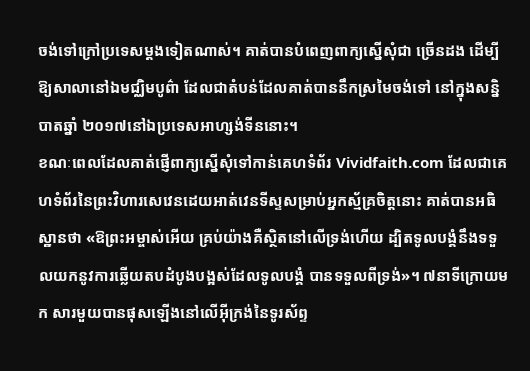ចង់ទៅក្រៅប្រទេសម្តងទៀតណាស់។ គាត់បានបំពេញពាក្យស្នើសុំជា ច្រើនដង ដើម្បីឱ្យសាលានៅឯមជ្ឈិមបូព៌ា ដែលជាតំបន់ដែលគាត់បាននឹកស្រមៃចង់ទៅ នៅក្នុងសន្និបាតឆ្នាំ ២០១៧នៅឯប្រទេសអាហ្សង់ទីននោះ។
ខណៈពេលដែលគាត់ផ្ញើពាក្យស្នើសុំទៅកាន់គេហទំព័រ Vividfaith.com ដែលជាគេហទំព័រនៃព្រះវិហារសេវេនដេយអាត់វេនទីស្ទសម្រាប់អ្នកស្ម័គ្រចិត្តនោះ គាត់បានអធិស្ឋានថា «ឱព្រះអម្ចាស់អើយ គ្រប់យ៉ាងគឺស្ថិតនៅលើទ្រង់ហើយ ដ្បិតទូលបង្គំនឹងទទួលយកនូវការឆ្លើយតបដំបូងបង្អស់ដែលទូលបង្គំ បានទទួលពីទ្រង់»។ ៧នាទីក្រោយមក សារមួយបានផុសឡើងនៅលើអ៊ីក្រង់នៃទូរស័ព្ទ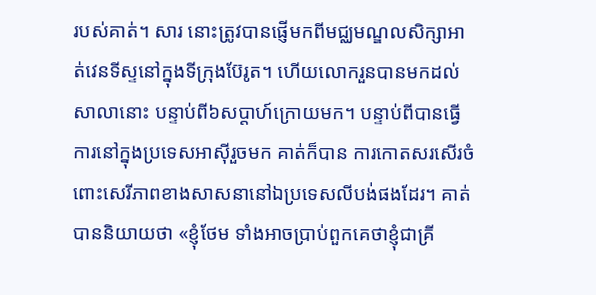របស់គាត់។ សារ នោះត្រូវបានផ្ញើមកពីមជ្ឈមណ្ឌលសិក្សាអាត់វេនទីស្ទនៅក្នុងទីក្រុងប៊ែរូត។ ហើយលោករួនបានមកដល់ សាលានោះ បន្ទាប់ពី៦សប្តាហ៍ក្រោយមក។ បន្ទាប់ពីបានធ្វើការនៅក្នុងប្រទេសអាស៊ីរួចមក គាត់ក៏បាន ការកោតសរសើរចំពោះសេរីភាពខាងសាសនានៅឯប្រទេសលីបង់ផងដែរ។ គាត់បាននិយាយថា «ខ្ញុំថែម ទាំងអាចប្រាប់ពួកគេថាខ្ញុំជាគ្រី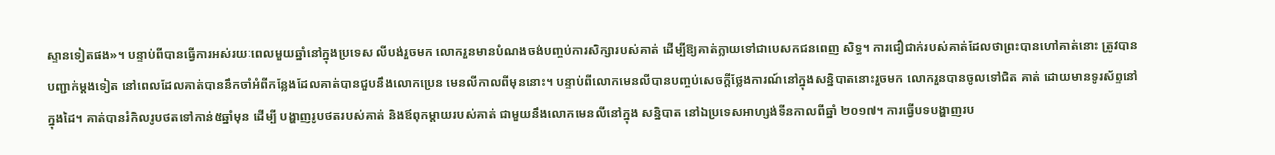ស្ទានទៀតផង»។ បន្ទាប់ពីបានធ្វើការអស់រយៈពេលមួយឆ្នាំនៅក្នុងប្រទេស លីបង់រួចមក លោករួនមានបំណងចង់បញ្ចប់ការសិក្សារបស់គាត់ ដើម្បីឱ្យគាត់ក្លាយទៅជាបេសកជនពេញ សិទ្ធ។ ការជឿជាក់របស់គាត់ដែលថាព្រះបានហៅគាត់នោះ ត្រូវបានបញ្ជាក់ម្តងទៀត នៅពេលដែលគាត់បាននឹកចាំអំពីកន្លែងដែលគាត់បានជួបនឹងលោកប្រេន មេនលីកាលពីមុននោះ។ បន្ទាប់ពីលោកមេនលីបានបញ្ចប់សេចក្តីថ្លែងការណ៍នៅក្នុងសន្និបាតនោះរួចមក លោករួនបានចូលទៅជិត គាត់ ដោយមានទូរស័ព្ទនៅក្នុងដៃ។ គាត់បានរំកិលរូបថតទៅកាន់៥ឆ្នាំមុន ដើម្បី បង្ហាញរូបថតរបស់គាត់ និងឪពុកម្តាយរបស់គាត់ ជាមួយនឹងលោកមេនលីនៅក្នុង សន្និបាត នៅឯប្រទេសអាហ្សង់ទីនកាលពីឆ្នាំ ២០១៧។ ការធ្វើបទបង្ហាញរប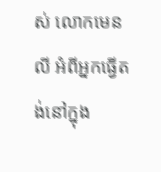ស់ លោកមេនលី អំពីអ្នកធ្វើតង់នៅក្នុង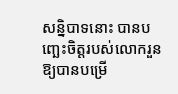សន្និបាទនោះ បានបញ្ឆេះចិត្តរបស់លោករួន ឱ្យបានបម្រើ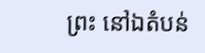ព្រះ នៅឯតំបន់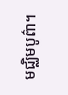មជ្ឈិមបូព៌ា។